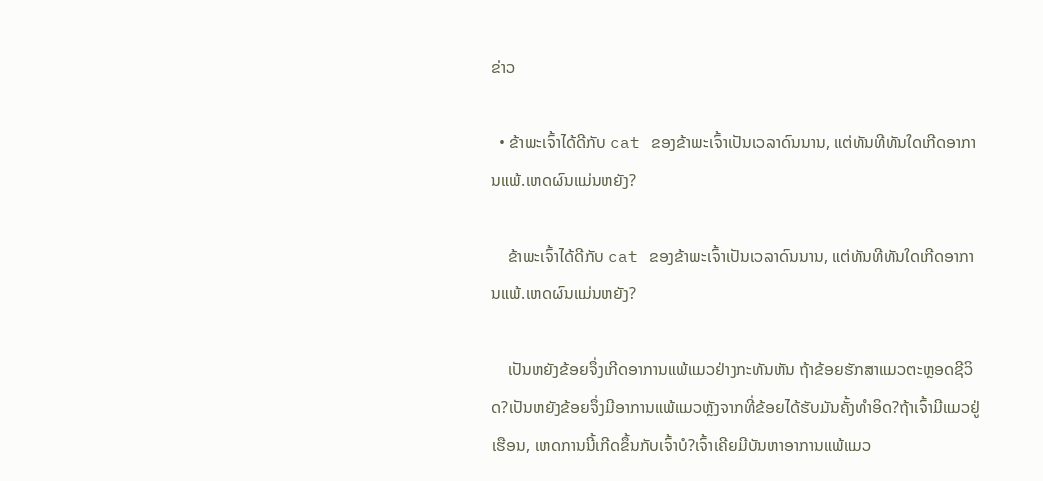ຂ່າວ

  • ຂ້າພະເຈົ້າໄດ້ດີກັບ cat ຂອງຂ້າພະເຈົ້າເປັນເວລາດົນນານ, ແຕ່ທັນທີທັນໃດເກີດອາການແພ້.ເຫດຜົນແມ່ນຫຍັງ?

    ຂ້າພະເຈົ້າໄດ້ດີກັບ cat ຂອງຂ້າພະເຈົ້າເປັນເວລາດົນນານ, ແຕ່ທັນທີທັນໃດເກີດອາການແພ້.ເຫດຜົນແມ່ນຫຍັງ?

    ເປັນຫຍັງຂ້ອຍຈຶ່ງເກີດອາການແພ້ແມວຢ່າງກະທັນຫັນ ຖ້າຂ້ອຍຮັກສາແມວຕະຫຼອດຊີວິດ?ເປັນຫຍັງຂ້ອຍຈຶ່ງມີອາການແພ້ແມວຫຼັງຈາກທີ່ຂ້ອຍໄດ້ຮັບມັນຄັ້ງທໍາອິດ?ຖ້າເຈົ້າມີແມວຢູ່ເຮືອນ, ເຫດການນີ້ເກີດຂຶ້ນກັບເຈົ້າບໍ?ເຈົ້າເຄີຍມີບັນຫາອາການແພ້ແມວ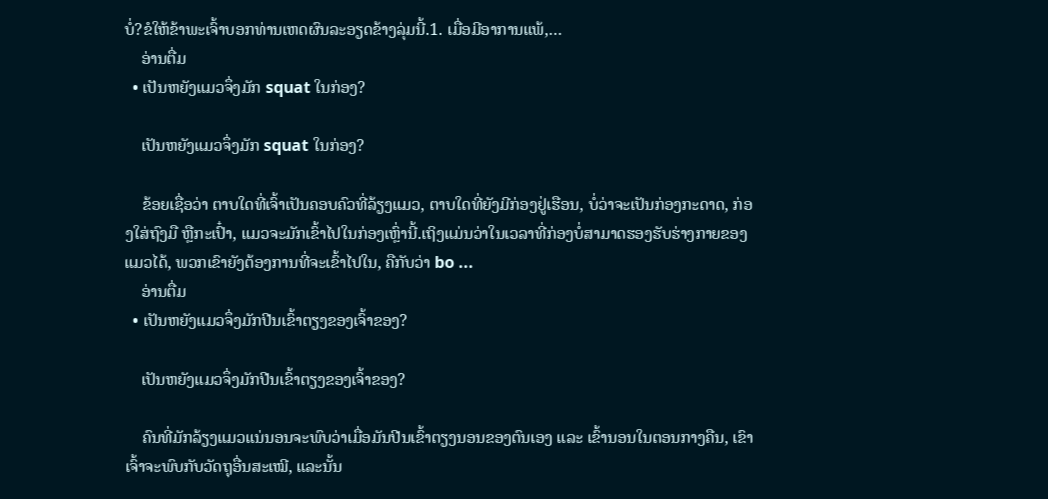ບໍ່?ຂໍໃຫ້ຂ້າພະເຈົ້າບອກທ່ານເຫດຜົນລະອຽດຂ້າງລຸ່ມນີ້.1. ເມື່ອມີອາການແພ້,…
    ອ່ານຕື່ມ
  • ເປັນຫຍັງແມວຈຶ່ງມັກ squat ໃນກ່ອງ?

    ເປັນຫຍັງແມວຈຶ່ງມັກ squat ໃນກ່ອງ?

    ຂ້ອຍເຊື່ອວ່າ ຕາບໃດທີ່ເຈົ້າເປັນຄອບຄົວທີ່ລ້ຽງແມວ, ຕາບໃດທີ່ຍັງມີກ່ອງຢູ່ເຮືອນ, ບໍ່ວ່າຈະເປັນກ່ອງກະດາດ, ກ່ອງໃສ່ຖົງມື ຫຼືກະເປົ໋າ, ແມວຈະມັກເຂົ້າໄປໃນກ່ອງເຫຼົ່ານີ້.ເຖິງແມ່ນວ່າໃນເວລາທີ່ກ່ອງບໍ່ສາມາດຮອງຮັບຮ່າງກາຍຂອງແມວໄດ້, ພວກເຂົາຍັງຕ້ອງການທີ່ຈະເຂົ້າໄປໃນ, ຄືກັບວ່າ bo ...
    ອ່ານຕື່ມ
  • ເປັນຫຍັງແມວຈຶ່ງມັກປີນເຂົ້າຕຽງຂອງເຈົ້າຂອງ?

    ເປັນຫຍັງແມວຈຶ່ງມັກປີນເຂົ້າຕຽງຂອງເຈົ້າຂອງ?

    ຄົນທີ່ມັກລ້ຽງແມວແນ່ນອນຈະພົບວ່າເມື່ອມັນປີນເຂົ້າຕຽງນອນຂອງຕົນເອງ ແລະ ເຂົ້ານອນໃນຕອນກາງຄືນ, ເຂົາເຈົ້າຈະພົບກັບວັດຖຸອື່ນສະເໝີ, ແລະນັ້ນ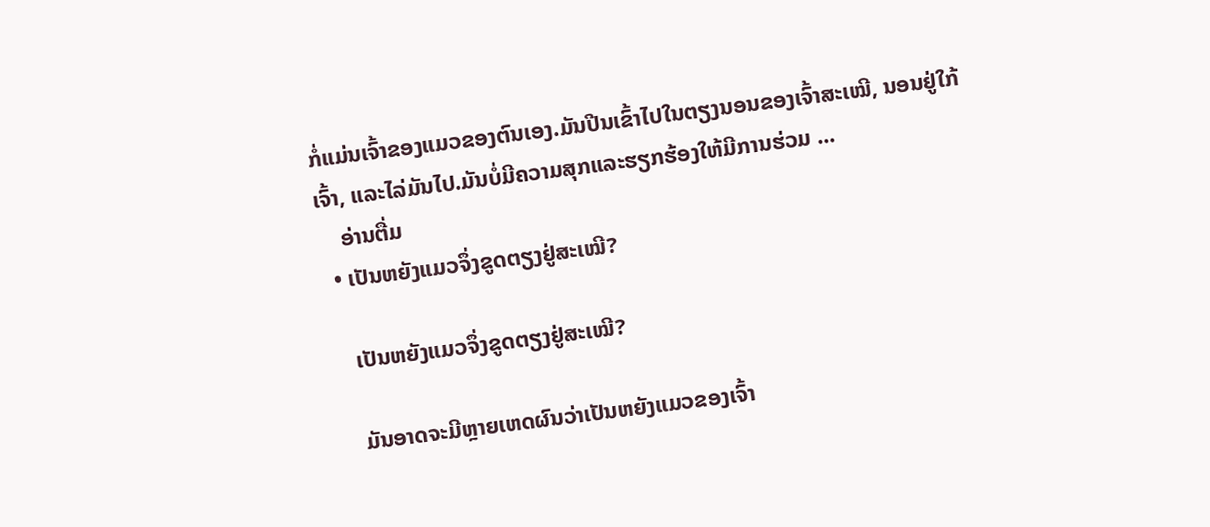ກໍ່ແມ່ນເຈົ້າຂອງແມວຂອງຕົນເອງ.ມັນປີນເຂົ້າໄປໃນຕຽງນອນຂອງເຈົ້າສະເໝີ, ນອນຢູ່ໃກ້ເຈົ້າ, ແລະໄລ່ມັນໄປ.ມັນບໍ່ມີຄວາມສຸກແລະຮຽກຮ້ອງໃຫ້ມີການຮ່ວມ ...
    ອ່ານຕື່ມ
  • ເປັນຫຍັງແມວຈຶ່ງຂູດຕຽງຢູ່ສະເໝີ?

    ເປັນຫຍັງແມວຈຶ່ງຂູດຕຽງຢູ່ສະເໝີ?

    ມັນອາດຈະມີຫຼາຍເຫດຜົນວ່າເປັນຫຍັງແມວຂອງເຈົ້າ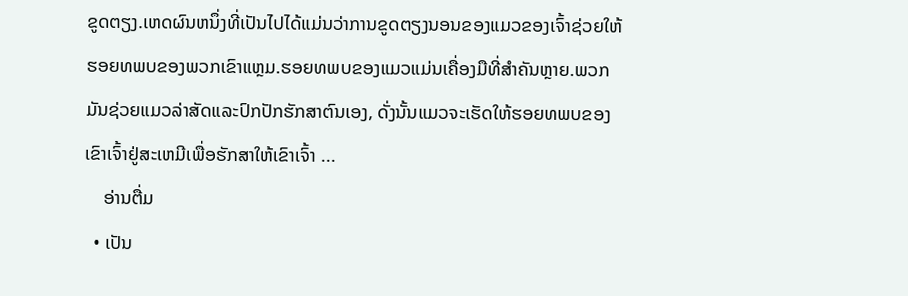ຂູດຕຽງ.ເຫດຜົນຫນຶ່ງທີ່ເປັນໄປໄດ້ແມ່ນວ່າການຂູດຕຽງນອນຂອງແມວຂອງເຈົ້າຊ່ວຍໃຫ້ຮອຍທພບຂອງພວກເຂົາແຫຼມ.ຮອຍທພບຂອງແມວແມ່ນເຄື່ອງມືທີ່ສໍາຄັນຫຼາຍ.ພວກມັນຊ່ວຍແມວລ່າສັດແລະປົກປັກຮັກສາຕົນເອງ, ດັ່ງນັ້ນແມວຈະເຮັດໃຫ້ຮອຍທພບຂອງເຂົາເຈົ້າຢູ່ສະເຫມີເພື່ອຮັກສາໃຫ້ເຂົາເຈົ້າ ...
    ອ່ານຕື່ມ
  • ເປັນ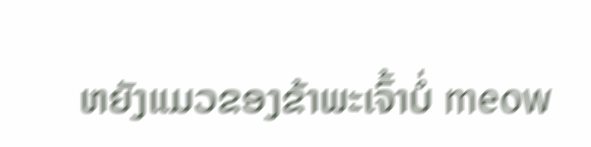ຫຍັງແມວຂອງຂ້າພະເຈົ້າບໍ່ meow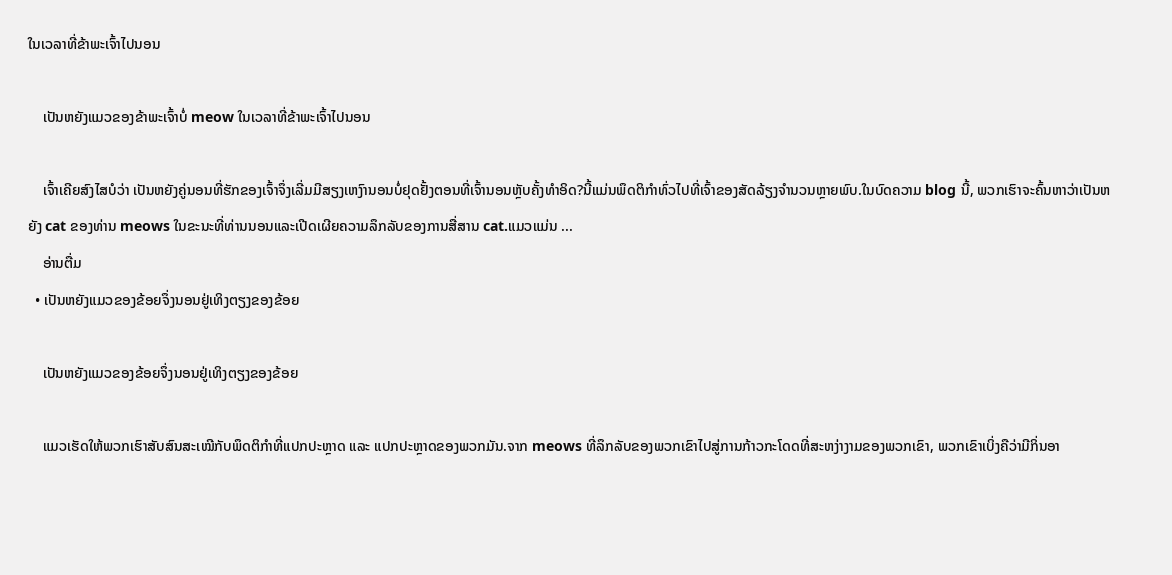ໃນເວລາທີ່ຂ້າພະເຈົ້າໄປນອນ

    ເປັນຫຍັງແມວຂອງຂ້າພະເຈົ້າບໍ່ meow ໃນເວລາທີ່ຂ້າພະເຈົ້າໄປນອນ

    ເຈົ້າເຄີຍສົງໄສບໍວ່າ ເປັນຫຍັງຄູ່ນອນທີ່ຮັກຂອງເຈົ້າຈຶ່ງເລີ່ມມີສຽງເຫງົານອນບໍ່ຢຸດຢັ້ງຕອນທີ່ເຈົ້ານອນຫຼັບຄັ້ງທຳອິດ?ນີ້ແມ່ນພຶດຕິກໍາທົ່ວໄປທີ່ເຈົ້າຂອງສັດລ້ຽງຈໍານວນຫຼາຍພົບ.ໃນບົດຄວາມ blog ນີ້, ພວກເຮົາຈະຄົ້ນຫາວ່າເປັນຫຍັງ cat ຂອງທ່ານ meows ໃນຂະນະທີ່ທ່ານນອນແລະເປີດເຜີຍຄວາມລຶກລັບຂອງການສື່ສານ cat.ແມວແມ່ນ ...
    ອ່ານຕື່ມ
  • ເປັນຫຍັງແມວຂອງຂ້ອຍຈຶ່ງນອນຢູ່ເທິງຕຽງຂອງຂ້ອຍ

    ເປັນຫຍັງແມວຂອງຂ້ອຍຈຶ່ງນອນຢູ່ເທິງຕຽງຂອງຂ້ອຍ

    ແມວເຮັດໃຫ້ພວກເຮົາສັບສົນສະເໝີກັບພຶດຕິກຳທີ່ແປກປະຫຼາດ ແລະ ແປກປະຫຼາດຂອງພວກມັນ.ຈາກ meows ທີ່ລຶກລັບຂອງພວກເຂົາໄປສູ່ການກ້າວກະໂດດທີ່ສະຫງ່າງາມຂອງພວກເຂົາ, ພວກເຂົາເບິ່ງຄືວ່າມີກິ່ນອາ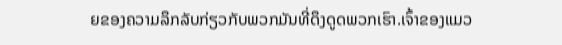ຍຂອງຄວາມລຶກລັບກ່ຽວກັບພວກມັນທີ່ດຶງດູດພວກເຮົາ.ເຈົ້າຂອງແມວ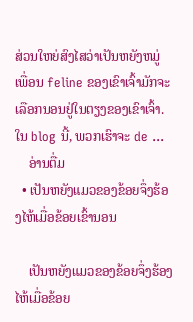ສ່ວນໃຫຍ່ສົງໄສວ່າເປັນຫຍັງຫມູ່ເພື່ອນ feline ຂອງເຂົາເຈົ້າມັກຈະເລືອກນອນຢູ່ໃນຕຽງຂອງເຂົາເຈົ້າ.ໃນ blog ນີ້, ພວກເຮົາຈະ de ...
    ອ່ານຕື່ມ
  • ເປັນຫຍັງແມວຂອງຂ້ອຍຈຶ່ງຮ້ອງໄຫ້ເມື່ອຂ້ອຍເຂົ້ານອນ

    ເປັນຫຍັງແມວຂອງຂ້ອຍຈຶ່ງຮ້ອງໄຫ້ເມື່ອຂ້ອຍ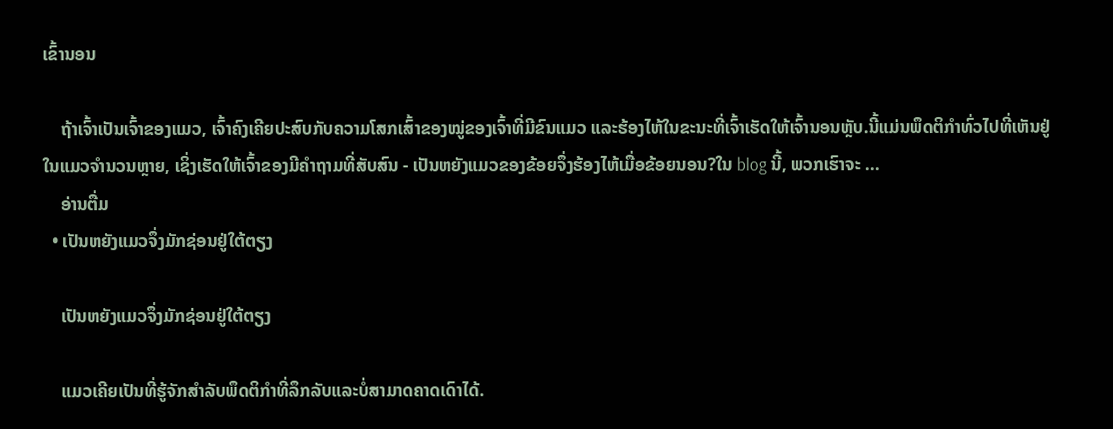ເຂົ້ານອນ

    ຖ້າເຈົ້າເປັນເຈົ້າຂອງແມວ, ເຈົ້າຄົງເຄີຍປະສົບກັບຄວາມໂສກເສົ້າຂອງໝູ່ຂອງເຈົ້າທີ່ມີຂົນແມວ ແລະຮ້ອງໄຫ້ໃນຂະນະທີ່ເຈົ້າເຮັດໃຫ້ເຈົ້ານອນຫຼັບ.ນີ້ແມ່ນພຶດຕິກໍາທົ່ວໄປທີ່ເຫັນຢູ່ໃນແມວຈໍານວນຫຼາຍ, ເຊິ່ງເຮັດໃຫ້ເຈົ້າຂອງມີຄໍາຖາມທີ່ສັບສົນ - ເປັນຫຍັງແມວຂອງຂ້ອຍຈຶ່ງຮ້ອງໄຫ້ເມື່ອຂ້ອຍນອນ?ໃນ blog ນີ້, ພວກເຮົາຈະ ...
    ອ່ານຕື່ມ
  • ເປັນຫຍັງແມວຈຶ່ງມັກຊ່ອນຢູ່ໃຕ້ຕຽງ

    ເປັນຫຍັງແມວຈຶ່ງມັກຊ່ອນຢູ່ໃຕ້ຕຽງ

    ແມວເຄີຍເປັນທີ່ຮູ້ຈັກສໍາລັບພຶດຕິກໍາທີ່ລຶກລັບແລະບໍ່ສາມາດຄາດເດົາໄດ້.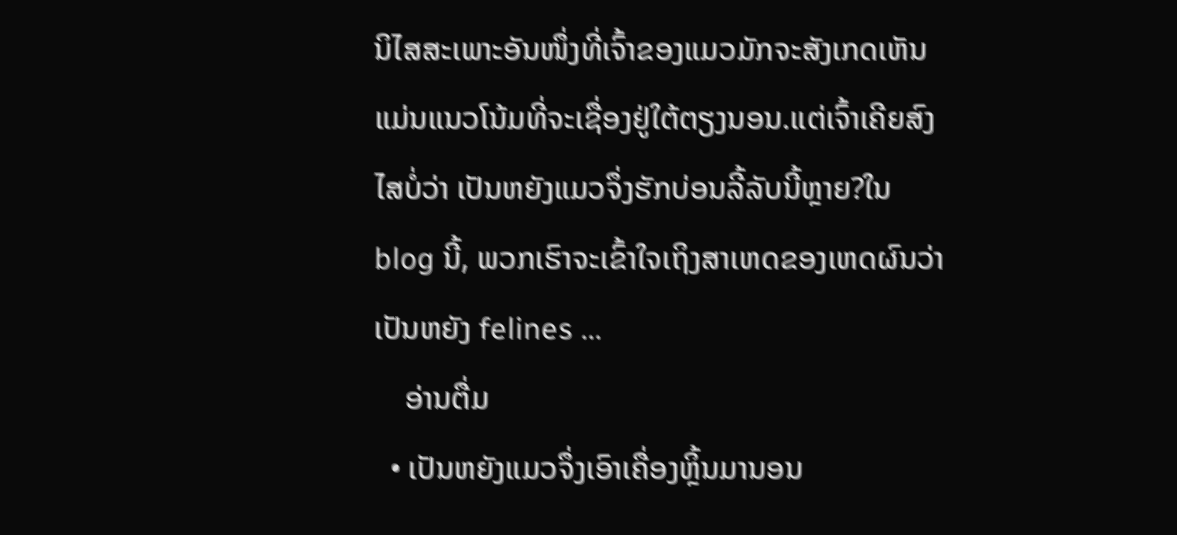ນິໄສສະເພາະອັນໜຶ່ງທີ່ເຈົ້າຂອງແມວມັກຈະສັງເກດເຫັນແມ່ນແນວໂນ້ມທີ່ຈະເຊື່ອງຢູ່ໃຕ້ຕຽງນອນ.ແຕ່ເຈົ້າເຄີຍສົງໄສບໍ່ວ່າ ເປັນຫຍັງແມວຈຶ່ງຮັກບ່ອນລີ້ລັບນີ້ຫຼາຍ?ໃນ blog ນີ້, ພວກເຮົາຈະເຂົ້າໃຈເຖິງສາເຫດຂອງເຫດຜົນວ່າເປັນຫຍັງ felines ...
    ອ່ານຕື່ມ
  • ເປັນຫຍັງແມວຈຶ່ງເອົາເຄື່ອງຫຼິ້ນມານອນ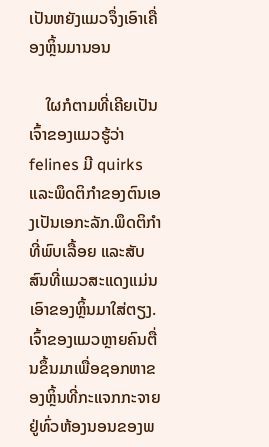ເປັນຫຍັງແມວຈຶ່ງເອົາເຄື່ອງຫຼິ້ນມານອນ

    ໃຜກໍຕາມທີ່ເຄີຍເປັນເຈົ້າຂອງແມວຮູ້ວ່າ felines ມີ quirks ແລະພຶດຕິກໍາຂອງຕົນເອງເປັນເອກະລັກ.ພຶດຕິກໍາທີ່ພົບເລື້ອຍ ແລະສັບສົນທີ່ແມວສະແດງແມ່ນເອົາຂອງຫຼິ້ນມາໃສ່ຕຽງ.ເຈົ້າຂອງແມວຫຼາຍຄົນຕື່ນຂຶ້ນມາເພື່ອຊອກຫາຂອງຫຼິ້ນທີ່ກະແຈກກະຈາຍຢູ່ທົ່ວຫ້ອງນອນຂອງພ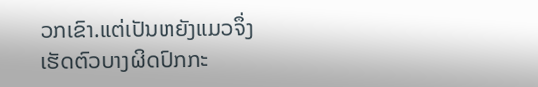ວກເຂົາ.ແຕ່ເປັນຫຍັງແມວຈຶ່ງເຮັດຕົວບາງຜິດປົກກະ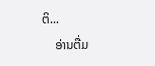ຕິ...
    ອ່ານຕື່ມ